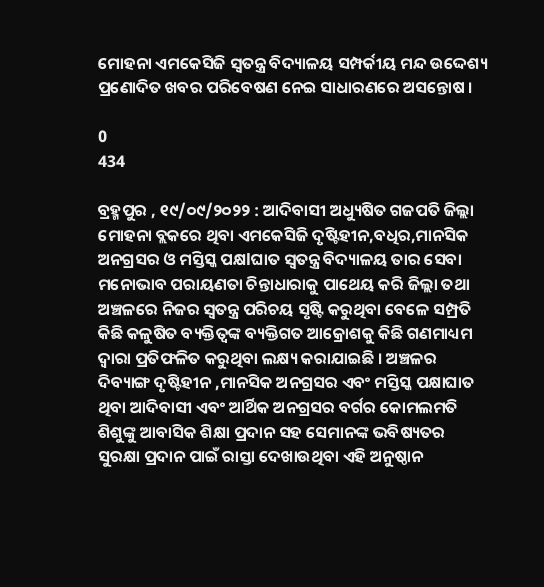ମୋହନା ଏମକେସିଜି ସ୍ୱତନ୍ତ୍ର ବିଦ୍ୟାଳୟ ସମ୍ପର୍କୀୟ ମନ୍ଦ ଉଦ୍ଦେଶ୍ୟ ପ୍ରଣୋଦିତ ଖବର ପରିବେଷଣ ନେଇ ସାଧାରଣରେ ଅସନ୍ତୋଷ ।

0
434

ବ୍ରହ୍ମପୁର , ୧୯/୦୯/୨୦୨୨ : ଆଦିବାସୀ ଅଧ୍ୟୁଷିତ ଗଜପତି ଜିଲ୍ଲା ମୋହନା ବ୍ଲକରେ ଥିବା ଏମକେସିଜି ଦୃଷ୍ଟିହୀନ,ବଧିର,ମାନସିକ ଅନଗ୍ରସର ଓ ମସ୍ତିସ୍କ ପକ୍ଷlଘାତ ସ୍ୱତନ୍ତ୍ର ବିଦ୍ୟାଳୟ ତାର ସେବା ମନୋଭାବ ପରାୟଣତା ଚିନ୍ତାଧାରାକୁ ପାଥେୟ କରି ଜିଲ୍ଲା ତଥା ଅଞ୍ଚଳରେ ନିଜର ସ୍ଵତନ୍ତ୍ର ପରିଚୟ ସୃଷ୍ଟି କରୁଥିବା ବେଳେ ସମ୍ପ୍ରତି କିଛି କଳୁଷିତ ବ୍ୟକ୍ତିତ୍ଵଙ୍କ ବ୍ୟକ୍ତିଗତ ଆକ୍ରୋଶକୁ କିଛି ଗଣମାଧ୍ୟମ ଦ୍ଵାରା ପ୍ରତିଫଳିତ କରୁଥିବା ଲକ୍ଷ୍ୟ କରାଯାଇଛି । ଅଞ୍ଚଳର ଦିବ୍ୟାଙ୍ଗ ଦୃଷ୍ଟିହୀନ ,ମାନସିକ ଅନଗ୍ରସର ଏବଂ ମସ୍ତିସ୍କ ପକ୍ଷାଘାତ ଥିବା ଆଦିବାସୀ ଏବଂ ଆର୍ଥିକ ଅନଗ୍ରସର ବର୍ଗର କୋମଲମତି ଶିଶୁଙ୍କୁ ଆବାସିକ ଶିକ୍ଷା ପ୍ରଦାନ ସହ ସେମାନଙ୍କ ଭବିଷ୍ୟତର ସୁରକ୍ଷା ପ୍ରଦାନ ପାଇଁ ରାସ୍ତା ଦେଖାଉଥିବା ଏହି ଅନୁଷ୍ଠାନ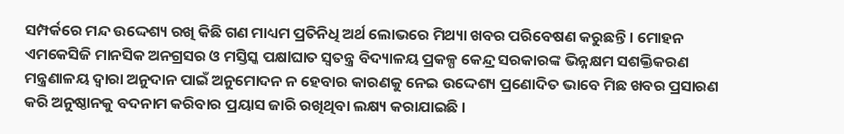ସମ୍ପର୍କରେ ମନ୍ଦ ଉଦ୍ଦେଶ୍ୟ ରଖି କିଛି ଗଣ ମାଧ୍ୟମ ପ୍ରତିନିଧି ଅର୍ଥ ଲୋଭରେ ମିଥ୍ୟା ଖବର ପରିବେଷଣ କରୁଛନ୍ତି । ମୋହନ ଏମକେସିଜି ମାନସିକ ଅନଗ୍ରସର ଓ ମସ୍ତିସ୍କ ପକ୍ଷlଘାତ ସ୍ୱତନ୍ତ୍ର ବିଦ୍ୟାଳୟ ପ୍ରକଳ୍ପ କେନ୍ଦ୍ର ସରକାରଙ୍କ ଭିନ୍ନକ୍ଷମ ସଶକ୍ତିକରଣ ମନ୍ତ୍ରଣାଳୟ ଦ୍ୱାରା ଅନୁଦାନ ପାଇଁ ଅନୁମୋଦନ ନ ହେବାର କାରଣକୁ ନେଇ ଉଦ୍ଦେଶ୍ୟ ପ୍ରଣୋଦିତ ଭାବେ ମିଛ ଖବର ପ୍ରସାରଣ କରି ଅନୁଷ୍ଠାନକୁ ବଦନାମ କରିବାର ପ୍ରୟାସ ଜାରି ରଖିଥିବା ଲକ୍ଷ୍ୟ କରାଯାଇଛି ।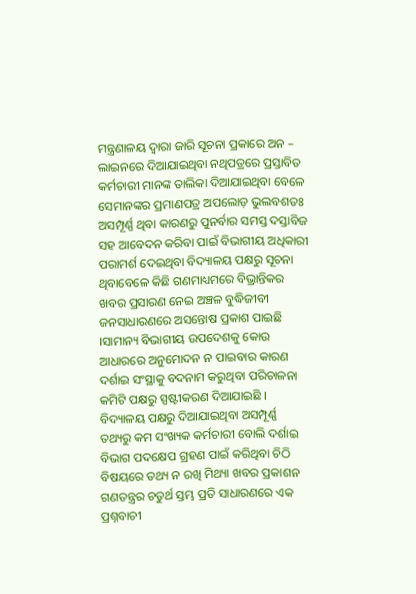ମନ୍ତ୍ରଣାଳୟ ଦ୍ଵାରା ଜାରି ସୂଚନା ପ୍ରକାରେ ଅନ – ଲାଇନରେ ଦିଆଯାଇଥିବା ନଥିପତ୍ରରେ ପ୍ରସ୍ତାବିତ କର୍ମଚାରୀ ମାନଙ୍କ ତାଲିକା ଦିଆଯାଇଥିବା ବେଳେ ସେମାନଙ୍କର ପ୍ରମାଣପତ୍ର ଅପଲୋଡ଼ ଭୁଲବଶତଃ ଅସମ୍ପୂର୍ଣ୍ଣ ଥିବା କାରଣରୁ ପୁନର୍ବାର ସମସ୍ତ ଦସ୍ତାବିଜ ସହ ଆବେଦନ କରିବା ପାଇଁ ବିଭାଗୀୟ ଅଧିକାରୀ ପରାମର୍ଶ ଦେଇଥିବା ବିଦ୍ୟାଳୟ ପକ୍ଷରୁ ସୂଚନା ଥିବାବେଳେ କିଛି ଗଣମାଧ୍ୟମରେ ବିଭ୍ରାନ୍ତିକର ଖବର ପ୍ରସାରଣ ନେଇ ଅଞ୍ଚଳ ବୁଦ୍ଧିଜୀବୀ ଜନସାଧାରଣରେ ଅସନ୍ତୋଷ ପ୍ରକାଶ ପାଇଛି ।ସାମାନ୍ୟ ବିଭାଗୀୟ ଉପଦେଶକୁ କୋଉ ଆଧାରରେ ଅନୁମୋଦନ ନ ପାଇବାର କାରଣ ଦର୍ଶାଇ ସଂସ୍ଥାକୁ ବଦନାମ କରୁଥିବା ପରିଚାଳନା କମିଟି ପକ୍ଷରୁ ସ୍ପଷ୍ଟୀକରଣ ଦିଆଯାଇଛି । ବିଦ୍ୟାଳୟ ପକ୍ଷରୁ ଦିଆଯାଇଥିବା ଅସମ୍ପୂର୍ଣ୍ଣ ତଥ୍ୟରୁ କମ ସଂଖ୍ୟକ କର୍ମଚାରୀ ବୋଲି ଦର୍ଶାଇ ବିଭାଗ ପଦକ୍ଷେପ ଗ୍ରହଣ ପାଇଁ କରିଥିବା ଚିଠି ବିଷୟରେ ତଥ୍ୟ ନ ରଖି ମିଥ୍ୟା ଖବର ପ୍ରକାଶନ ଗଣତନ୍ତ୍ରର ଚତୁର୍ଥ ସ୍ତମ୍ଭ ପ୍ରତି ସାଧାରଣରେ ଏକ ପ୍ରଶ୍ନବାଚୀ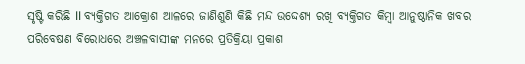ସୃଷ୍ଟି କରିଛି ll ବ୍ୟକ୍ତିଗତ ଆକ୍ରୋଶ ଆଳରେ ଜାଣିଶୁଣି କିଛି ମନ୍ଦ ଉଦ୍ଦେଶ୍ୟ ରଖି ବ୍ୟକ୍ତିଗତ କିମ୍ବା ଆନୁଷ୍ଠାନିକ ଖବର ପରିବେଷଣ ବିରୋଧରେ ଅଞ୍ଚଳବାସୀଙ୍କ ମନରେ ପ୍ରତିକ୍ରିୟା ପ୍ରକାଶ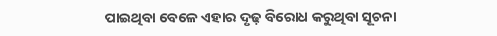ପାଇଥିବା ବେଳେ ଏହାର ଦୃଢ଼ ବିରୋଧ କରୁଥିବା ସୂଚନା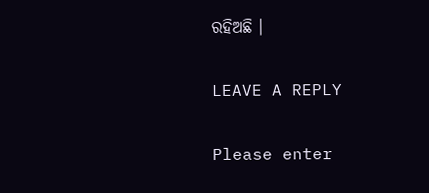ରହିଅଛି ।

LEAVE A REPLY

Please enter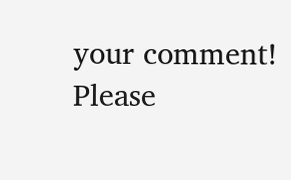your comment!
Please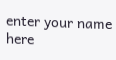enter your name here